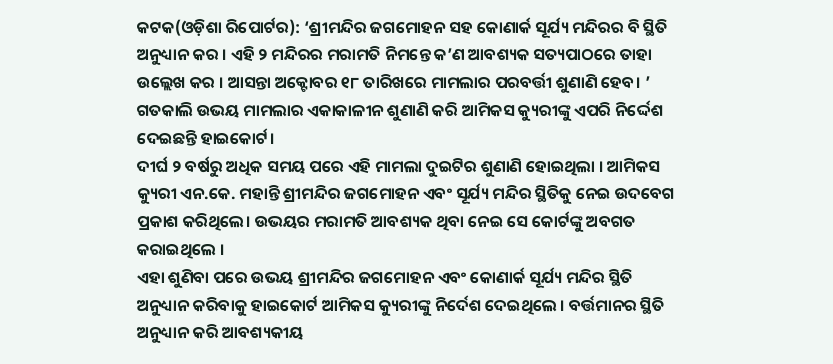କଟକ(ଓଡ଼ିଶା ରିପୋର୍ଟର): ‘ଶ୍ରୀମନ୍ଦିର ଜଗମୋହନ ସହ କୋଣାର୍କ ସୂର୍ଯ୍ୟ ମନ୍ଦିରର ବି ସ୍ଥିତି ଅନୁଧ୍ୟାନ କର । ଏହି ୨ ମନ୍ଦିରର ମରାମତି ନିମନ୍ତେ କ’ଣ ଆବଶ୍ୟକ ସତ୍ୟପାଠରେ ତାହା ଉଲ୍ଲେଖ କର । ଆସନ୍ତା ଅକ୍ଟୋବର ୧୮ ତାରିଖରେ ମାମଲାର ପରବର୍ତ୍ତୀ ଶୁଣାଣି ହେବ। ’ ଗତକାଲି ଉଭୟ ମାମଲାର ଏକାକାଳୀନ ଶୁଣାଣି କରି ଆମିକସ କ୍ୟୁରୀଙ୍କୁ ଏପରି ନିର୍ଦ୍ଦେଶ ଦେଇଛନ୍ତି ହାଇକୋର୍ଟ।
ଦୀର୍ଘ ୨ ବର୍ଷରୁ ଅଧିକ ସମୟ ପରେ ଏହି ମାମଲା ଦୁଇଟିର ଶୁଣାଣି ହୋଇଥିଲା । ଆମିକସ କ୍ୟୁରୀ ଏନ.କେ. ମହାନ୍ତି ଶ୍ରୀମନ୍ଦିର ଜଗମୋହନ ଏବଂ ସୂର୍ଯ୍ୟ ମନ୍ଦିର ସ୍ଥିତିକୁ ନେଇ ଉଦବେଗ ପ୍ରକାଶ କରିଥିଲେ। ଉଭୟର ମରାମତି ଆବଶ୍ୟକ ଥିବା ନେଇ ସେ କୋର୍ଟଙ୍କୁ ଅବଗତ କରାଇଥିଲେ ।
ଏହା ଶୁଣିବା ପରେ ଉଭୟ ଶ୍ରୀମନ୍ଦିର ଜଗମୋହନ ଏବଂ କୋଣାର୍କ ସୂର୍ଯ୍ୟ ମନ୍ଦିର ସ୍ଥିତି ଅନୁଧ୍ୟାନ କରିବାକୁ ହାଇକୋର୍ଟ ଆମିକସ କ୍ୟୁରୀଙ୍କୁ ନିର୍ଦେଶ ଦେଇଥିଲେ । ବର୍ତ୍ତମାନର ସ୍ଥିତି ଅନୁଧ୍ୟାନ କରି ଆବଶ୍ୟକୀୟ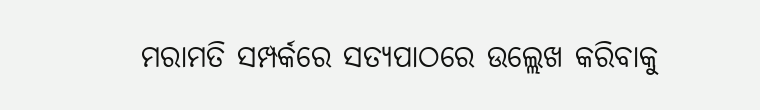ମରାମତି ସମ୍ପର୍କରେ ସତ୍ୟପାଠରେ ଉଲ୍ଲେଖ କରିବାକୁ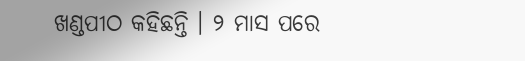ଖଣ୍ଡପୀଠ କହିଛନ୍ତି । ୨ ମାସ ପରେ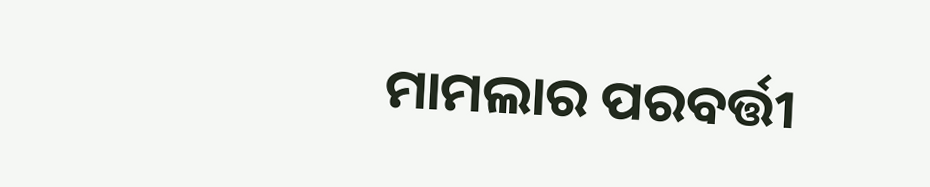ମାମଲାର ପରବର୍ତ୍ତୀ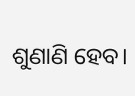ଶୁଣାଣି ହେବ।